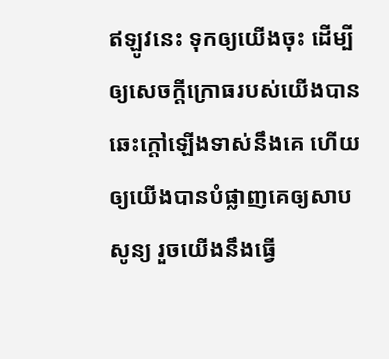ឥឡូវនេះ ទុកឲ្យយើងចុះ ដើម្បីឲ្យសេចក្ដីក្រោធរបស់យើងបានឆេះក្តៅឡើងទាស់នឹងគេ ហើយឲ្យយើងបានបំផ្លាញគេឲ្យសាបសូន្យ រួចយើងនឹងធ្វើ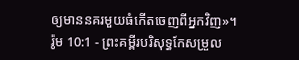ឲ្យមាននគរមួយធំកើតចេញពីអ្នកវិញ»។
រ៉ូម 10:1 - ព្រះគម្ពីរបរិសុទ្ធកែសម្រួល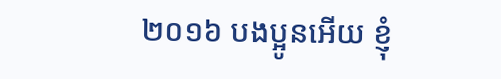២០១៦ បងប្អូនអើយ ខ្ញុំ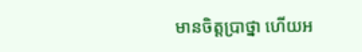មានចិត្តប្រាថ្នា ហើយអ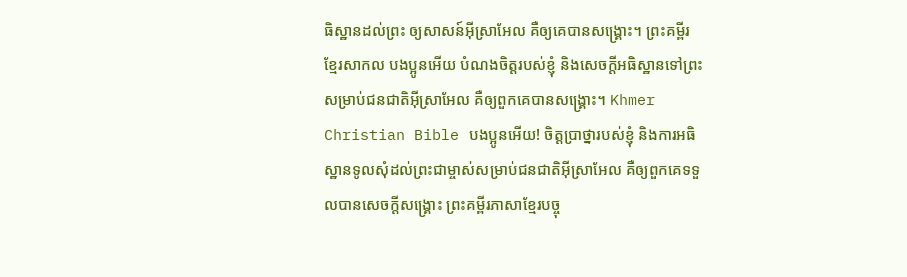ធិស្ឋានដល់ព្រះ ឲ្យសាសន៍អ៊ីស្រាអែល គឺឲ្យគេបានសង្គ្រោះ។ ព្រះគម្ពីរខ្មែរសាកល បងប្អូនអើយ បំណងចិត្តរបស់ខ្ញុំ និងសេចក្ដីអធិស្ឋានទៅព្រះសម្រាប់ជនជាតិអ៊ីស្រាអែល គឺឲ្យពួកគេបានសង្គ្រោះ។ Khmer Christian Bible បងប្អូនអើយ! ចិត្ដប្រាថ្នារបស់ខ្ញុំ និងការអធិស្ឋានទូលសុំដល់ព្រះជាម្ចាស់សម្រាប់ជនជាតិអ៊ីស្រាអែល គឺឲ្យពួកគេទទួលបានសេចក្ដីសង្គ្រោះ ព្រះគម្ពីរភាសាខ្មែរបច្ចុ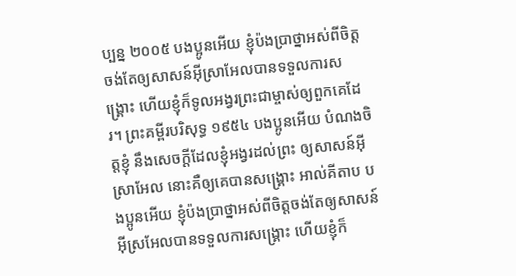ប្បន្ន ២០០៥ បងប្អូនអើយ ខ្ញុំប៉ងប្រាថ្នាអស់ពីចិត្ត ចង់តែឲ្យសាសន៍អ៊ីស្រាអែលបានទទួលការសង្គ្រោះ ហើយខ្ញុំក៏ទូលអង្វរព្រះជាម្ចាស់ឲ្យពួកគេដែរ។ ព្រះគម្ពីរបរិសុទ្ធ ១៩៥៤ បងប្អូនអើយ បំណងចិត្តខ្ញុំ នឹងសេចក្ដីដែលខ្ញុំអង្វរដល់ព្រះ ឲ្យសាសន៍អ៊ីស្រាអែល នោះគឺឲ្យគេបានសង្គ្រោះ អាល់គីតាប បងប្អូនអើយ ខ្ញុំប៉ងប្រាថ្នាអស់ពីចិត្ដចង់តែឲ្យសាសន៍អ៊ីស្រអែលបានទទួលការសង្គ្រោះ ហើយខ្ញុំក៏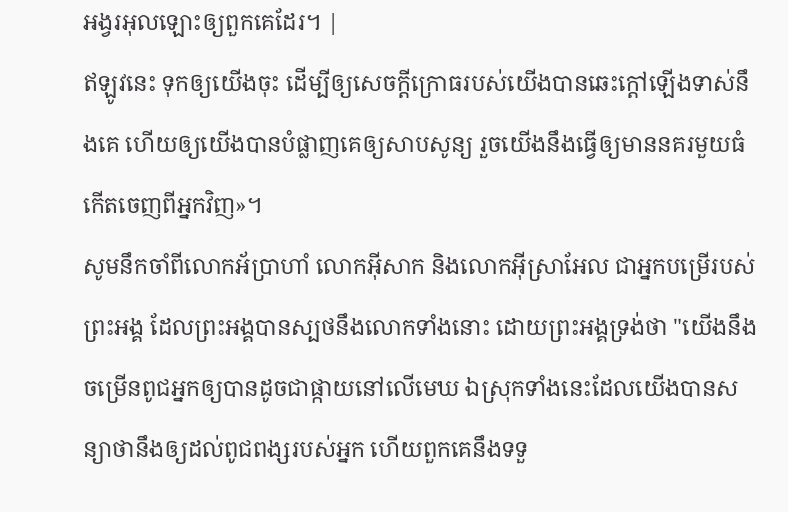អង្វរអុលឡោះឲ្យពួកគេដែរ។ |
ឥឡូវនេះ ទុកឲ្យយើងចុះ ដើម្បីឲ្យសេចក្ដីក្រោធរបស់យើងបានឆេះក្តៅឡើងទាស់នឹងគេ ហើយឲ្យយើងបានបំផ្លាញគេឲ្យសាបសូន្យ រួចយើងនឹងធ្វើឲ្យមាននគរមួយធំកើតចេញពីអ្នកវិញ»។
សូមនឹកចាំពីលោកអ័ប្រាហាំ លោកអ៊ីសាក និងលោកអ៊ីស្រាអែល ជាអ្នកបម្រើរបស់ព្រះអង្គ ដែលព្រះអង្គបានស្បថនឹងលោកទាំងនោះ ដោយព្រះអង្គទ្រង់ថា "យើងនឹងចម្រើនពូជអ្នកឲ្យបានដូចជាផ្កាយនៅលើមេឃ ឯស្រុកទាំងនេះដែលយើងបានសន្យាថានឹងឲ្យដល់ពូជពង្សរបស់អ្នក ហើយពួកគេនឹងទទួ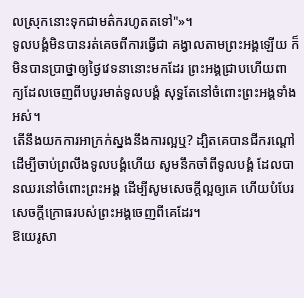លស្រុកនោះទុកជាមត៌ករហូតតទៅ"»។
ទូលបង្គំមិនបានរត់គេចពីការធ្វើជា គង្វាលតាមព្រះអង្គឡើយ ក៏មិនបានប្រាថ្នាឲ្យថ្ងៃវេទនានោះមកដែរ ព្រះអង្គជ្រាបហើយពាក្យដែលចេញពីបបូរមាត់ទូលបង្គំ សុទ្ធតែនៅចំពោះព្រះអង្គទាំងអស់។
តើនឹងយកការអាក្រក់ស្នងនឹងការល្អឬ? ដ្បិតគេបានជីករណ្តៅ ដើម្បីចាប់ព្រលឹងទូលបង្គំហើយ សូមនឹកចាំពីទូលបង្គំ ដែលបានឈរនៅចំពោះព្រះអង្គ ដើម្បីសូមសេចក្ដីល្អឲ្យគេ ហើយបំបែរសេចក្ដីក្រោធរបស់ព្រះអង្គចេញពីគេដែរ។
ឱយេរូសា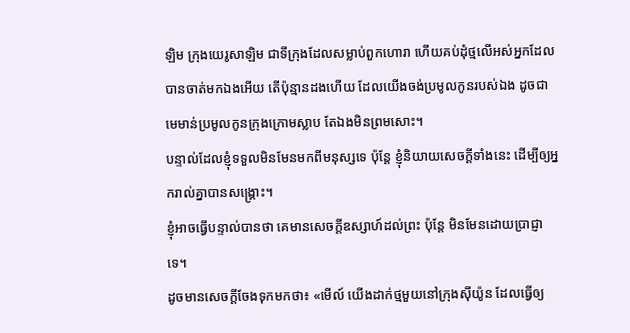ឡិម ក្រុងយេរូសាឡិម ជាទីក្រុងដែលសម្លាប់ពួកហោរា ហើយគប់ដុំថ្មលើអស់អ្នកដែលបានចាត់មកឯងអើយ តើប៉ុន្មានដងហើយ ដែលយើងចង់ប្រមូលកូនរបស់ឯង ដូចជាមេមាន់ប្រមូលកូនក្រុងក្រោមស្លាប តែឯងមិនព្រមសោះ។
បន្ទាល់ដែលខ្ញុំទទួលមិនមែនមកពីមនុស្សទេ ប៉ុន្តែ ខ្ញុំនិយាយសេចក្តីទាំងនេះ ដើម្បីឲ្យអ្នករាល់គ្នាបានសង្គ្រោះ។
ខ្ញុំអាចធ្វើបន្ទាល់បានថា គេមានសេចក្តីឧស្សាហ៍ដល់ព្រះ ប៉ុន្តែ មិនមែនដោយប្រាជ្ញាទេ។
ដូចមានសេចក្តីចែងទុកមកថា៖ «មើល៍ យើងដាក់ថ្មមួយនៅក្រុងស៊ីយ៉ូន ដែលធ្វើឲ្យ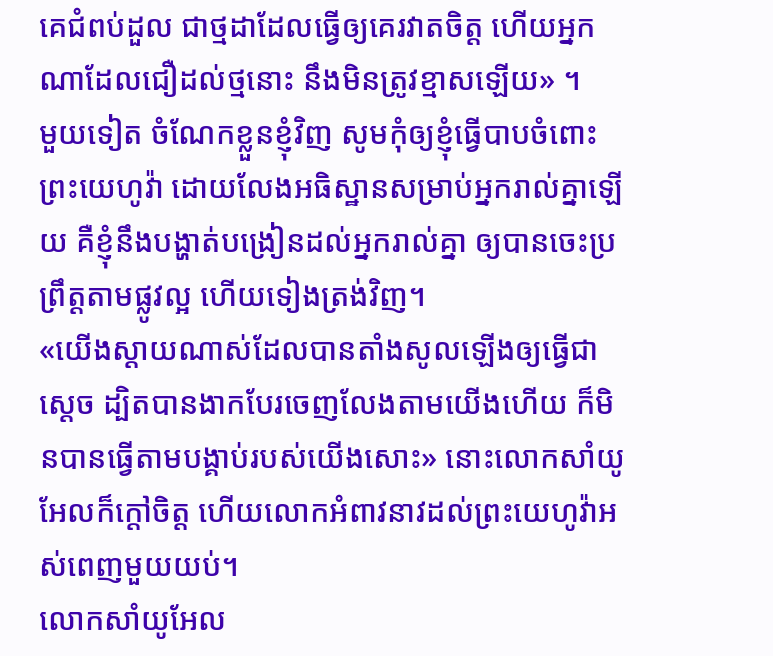គេជំពប់ដួល ជាថ្មដាដែលធ្វើឲ្យគេរវាតចិត្ត ហើយអ្នកណាដែលជឿដល់ថ្មនោះ នឹងមិនត្រូវខ្មាសឡើយ» ។
មួយទៀត ចំណែកខ្លួនខ្ញុំវិញ សូមកុំឲ្យខ្ញុំធ្វើបាបចំពោះព្រះយេហូវ៉ា ដោយលែងអធិស្ឋានសម្រាប់អ្នករាល់គ្នាឡើយ គឺខ្ញុំនឹងបង្ហាត់បង្រៀនដល់អ្នករាល់គ្នា ឲ្យបានចេះប្រព្រឹត្តតាមផ្លូវល្អ ហើយទៀងត្រង់វិញ។
«យើងស្តាយណាស់ដែលបានតាំងសូលឡើងឲ្យធ្វើជាស្តេច ដ្បិតបានងាកបែរចេញលែងតាមយើងហើយ ក៏មិនបានធ្វើតាមបង្គាប់របស់យើងសោះ» នោះលោកសាំយូអែលក៏ក្តៅចិត្ត ហើយលោកអំពាវនាវដល់ព្រះយេហូវ៉ាអស់ពេញមួយយប់។
លោកសាំយូអែល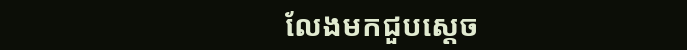លែងមកជួបស្ដេច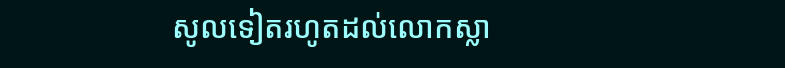សូលទៀតរហូតដល់លោកស្លា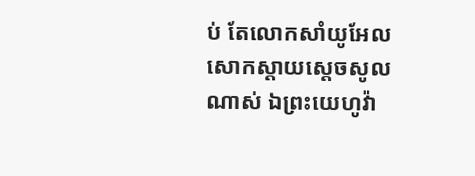ប់ តែលោកសាំយូអែលសោកស្តាយស្ដេចសូលណាស់ ឯព្រះយេហូវ៉ា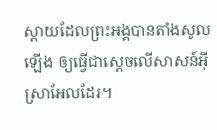ស្តាយដែលព្រះអង្គបានតាំងសូលឡើង ឲ្យធ្វើជាស្តេចលើសាសន៍អ៊ីស្រាអែលដែរ។